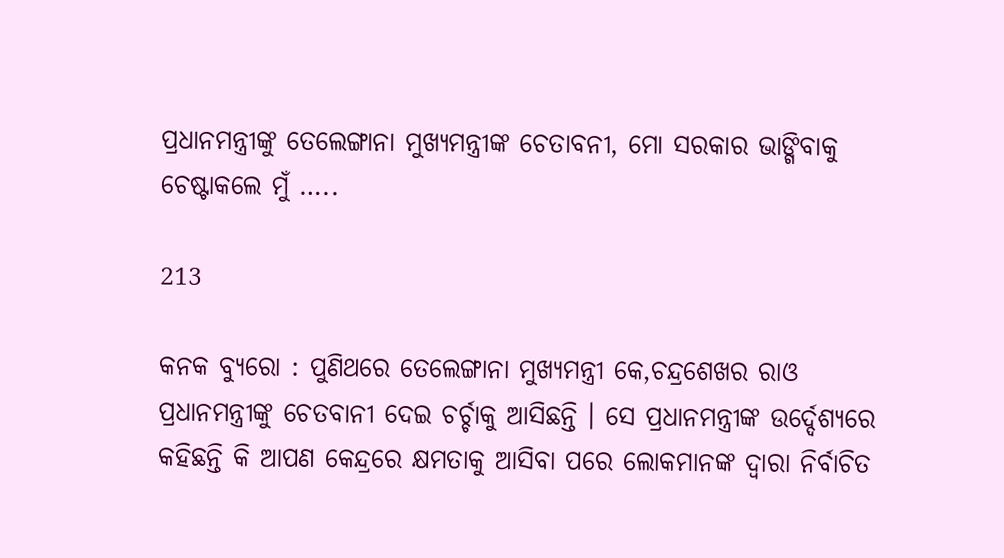ପ୍ରଧାନମନ୍ତ୍ରୀଙ୍କୁ ତେଲେଙ୍ଗାନା ମୁଖ୍ୟମନ୍ତ୍ରୀଙ୍କ ଚେତାବନୀ, ମୋ ସରକାର ଭାଙ୍ଗିବାକୁ ଚେଷ୍ଟାକଲେ ମୁଁ …..

213

କନକ ବ୍ୟୁରୋ : ପୁଣିଥରେ ତେଲେଙ୍ଗାନା ମୁଖ୍ୟମନ୍ତ୍ରୀ କେ,ଚନ୍ଦ୍ରଶେଖର ରାଓ ପ୍ରଧାନମନ୍ତ୍ରୀଙ୍କୁ ଚେତବାନୀ ଦେଇ ଚର୍ଚ୍ଚାକୁ ଆସିଛନ୍ତି । ସେ ପ୍ରଧାନମନ୍ତ୍ରୀଙ୍କ ଉର୍ଦ୍ଦେଶ୍ୟରେ କହିଛନ୍ତି କି ଆପଣ କେନ୍ଦ୍ରରେ କ୍ଷମତାକୁ ଆସିବା ପରେ ଲୋକମାନଙ୍କ ଦ୍ୱାରା ନିର୍ବାଚିତ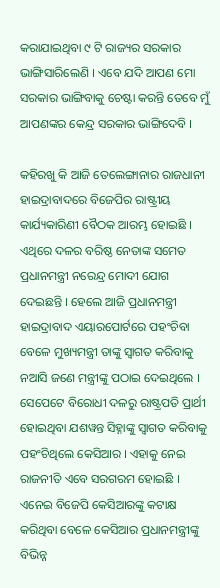କରାଯାଇଥିବା ୯ ଟି ରାଜ୍ୟର ସରକାର ଭାଙ୍ଗିସାରିଲେଣି । ଏବେ ଯଦି ଆପଣ ମୋ ସରକାର ଭାଙ୍ଗିବାକୁ ଚେଷ୍ଟା କରନ୍ତି ତେବେ ମୁଁ ଆପଣଙ୍କର କେନ୍ଦ୍ର ସରକାର ଭାଙ୍ଗିଦେବି ।

କହିରଖୁ କି ଆଜି ତେଲେଙ୍ଗାନାର ରାଜଧାନୀ ହାଇଦ୍ରାବାଦରେ ବିଜେପିର ରାଷ୍ଟ୍ରୀୟ କାର୍ଯ୍ୟକାରିଣୀ ବୈଠକ ଆରମ୍ଭ ହୋଇଛି । ଏଥିରେ ଦଳର ବରିଷ୍ଠ ନେତାଙ୍କ ସମେତ ପ୍ରଧାନମନ୍ତ୍ରୀ ନରେନ୍ଦ୍ର ମୋଦୀ ଯୋଗ ଦେଇଛନ୍ତି । ହେଲେ ଆଜି ପ୍ରଧାନମନ୍ତ୍ରୀ ହାଇଦ୍ରାବାଦ ଏୟାରପୋର୍ଟରେ ପହଂଚିବା ବେଳେ ମୁଖ୍ୟମନ୍ତ୍ରୀ ତାଙ୍କୁ ସ୍ୱାଗତ କରିବାକୁ ନଆସି ଜଣେ ମନ୍ତ୍ରୀଙ୍କୁ ପଠାଇ ଦେଇଥିଲେ । ସେପେଟେ ବିରୋଧୀ ଦଳରୁ ରାଷ୍ଟ୍ରପତି ପ୍ରାର୍ଥୀ ହୋଇଥିବା ଯଶୱନ୍ତ ସିହ୍ନାଙ୍କୁ ସ୍ୱାଗତ କରିବାକୁ ପହଂଚିଥିଲେ କେସିଆର । ଏହାକୁ ନେଇ ରାଜନୀତି ଏବେ ସରଗରମ ହୋଇଛି । ଏନେଇ ବିଜେପି କେସିଆରଙ୍କୁ କଟାକ୍ଷ କରିଥିବା ବେଳେ କେସିଆର ପ୍ରଧାନମନ୍ତ୍ରୀଙ୍କୁ ବିଭିନ୍ନ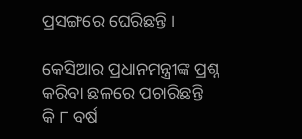ପ୍ରସଙ୍ଗରେ ଘେରିଛନ୍ତି ।

କେସିଆର ପ୍ରଧାନମନ୍ତ୍ରୀଙ୍କ ପ୍ରଶ୍ନ କରିବା ଛଳରେ ପଚାରିଛନ୍ତି କି ୮ ବର୍ଷ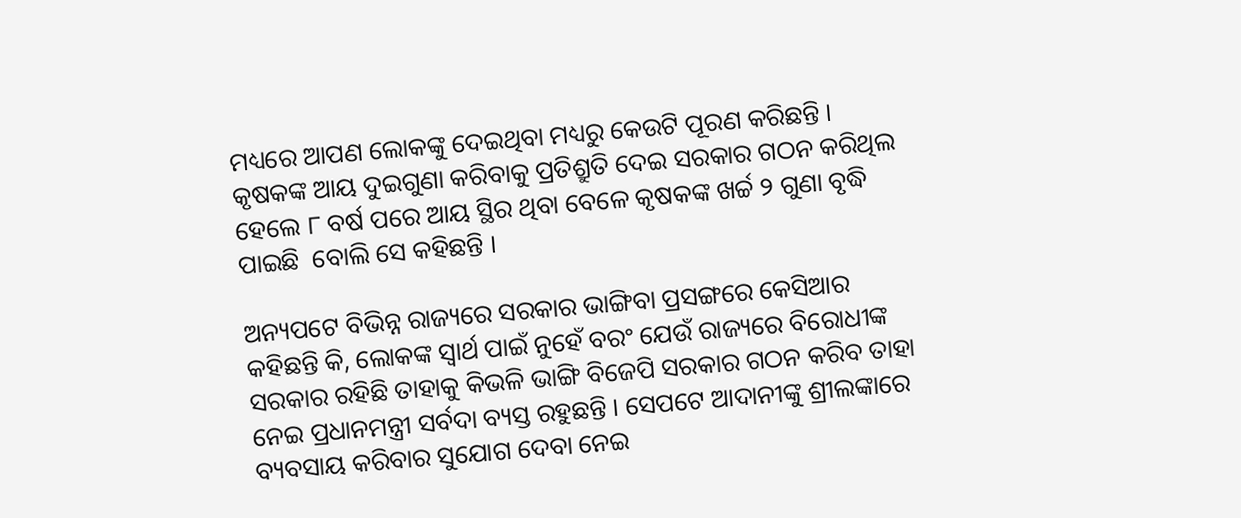ମଧ୍ୟରେ ଆପଣ ଲୋକଙ୍କୁ ଦେଇଥିବା ମଧ୍ୟରୁ କେଉଟି ପୂରଣ କରିଛନ୍ତି । କୃଷକଙ୍କ ଆୟ ଦୁଇଗୁଣା କରିବାକୁ ପ୍ରତିଶ୍ରୁତି ଦେଇ ସରକାର ଗଠନ କରିଥିଲ ହେଲେ ୮ ବର୍ଷ ପରେ ଆୟ ସ୍ଥିର ଥିବା ବେଳେ କୃଷକଙ୍କ ଖର୍ଚ୍ଚ ୨ ଗୁଣା ବୃଦ୍ଧି ପାଇଛି  ବୋଲି ସେ କହିଛନ୍ତି ।

ଅନ୍ୟପଟେ ବିଭିନ୍ନ ରାଜ୍ୟରେ ସରକାର ଭାଙ୍ଗିବା ପ୍ରସଙ୍ଗରେ କେସିଆର କହିଛନ୍ତି କି, ଲୋକଙ୍କ ସ୍ୱାର୍ଥ ପାଇଁ ନୁହେଁ ବରଂ ଯେଉଁ ରାଜ୍ୟରେ ବିରୋଧୀଙ୍କ ସରକାର ରହିଛି ତାହାକୁ କିଭଳି ଭାଙ୍ଗି ବିଜେପି ସରକାର ଗଠନ କରିବ ତାହା ନେଇ ପ୍ରଧାନମନ୍ତ୍ରୀ ସର୍ବଦା ବ୍ୟସ୍ତ ରହୁଛନ୍ତି । ସେପଟେ ଆଦାନୀଙ୍କୁ ଶ୍ରୀଲଙ୍କାରେ ବ୍ୟବସାୟ କରିବାର ସୁଯୋଗ ଦେବା ନେଇ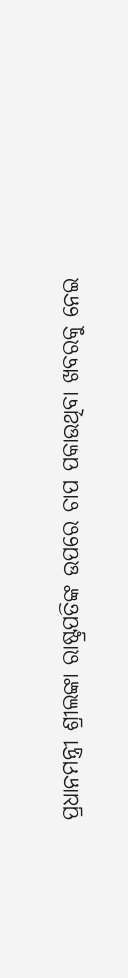ପ୍ରଧାନମନ୍ତ୍ରୀ ଶ୍ରୀଲଙ୍କା ରାଷ୍ଟ୍ରପତିଙ୍କ ଉପରେ ଚାପ ପକାଉଥିବା ଖବରକୁ ନେଇ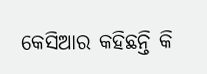କେସିଆର କହିଛନ୍ତି କି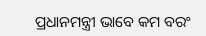ପ୍ରଧାନମନ୍ତ୍ରୀ ଭାବେ କମ ବରଂ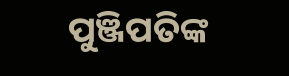ପୁଞ୍ଜିପତିଙ୍କ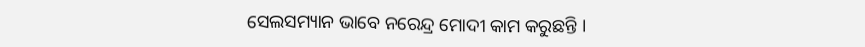ସେଲସମ୍ୟାନ ଭାବେ ନରେନ୍ଦ୍ର ମୋଦୀ କାମ କରୁଛନ୍ତି ।